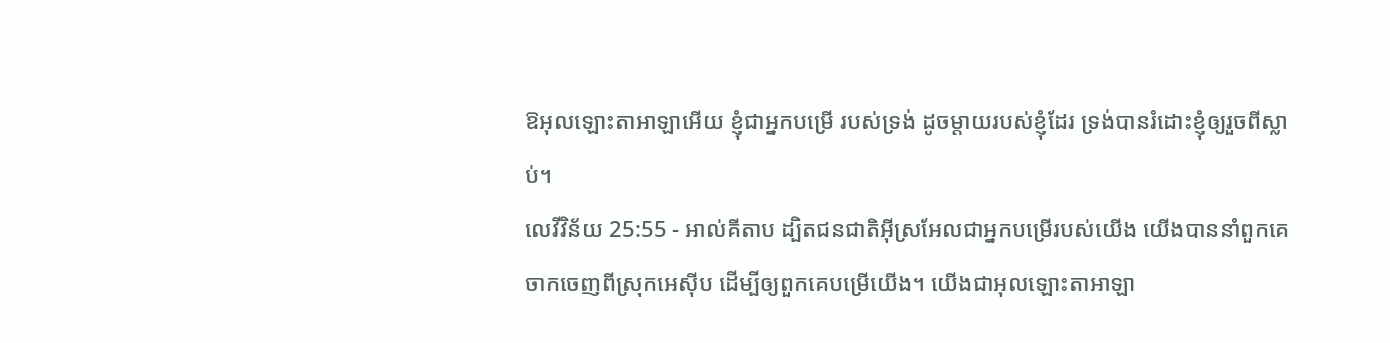ឱអុលឡោះតាអាឡាអើយ ខ្ញុំជាអ្នកបម្រើ របស់ទ្រង់ ដូចម្ដាយរបស់ខ្ញុំដែរ ទ្រង់បានរំដោះខ្ញុំឲ្យរួចពីស្លាប់។
លេវីវិន័យ 25:55 - អាល់គីតាប ដ្បិតជនជាតិអ៊ីស្រអែលជាអ្នកបម្រើរបស់យើង យើងបាននាំពួកគេចាកចេញពីស្រុកអេស៊ីប ដើម្បីឲ្យពួកគេបម្រើយើង។ យើងជាអុលឡោះតាអាឡា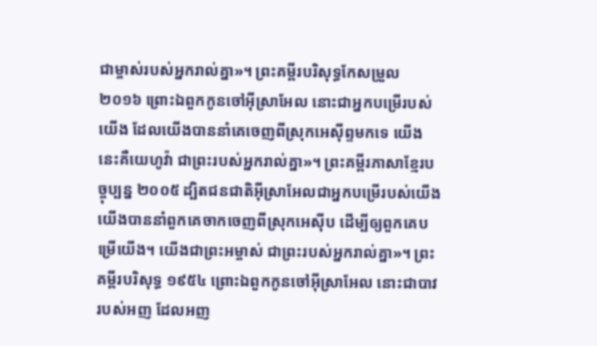ជាម្ចាស់របស់អ្នករាល់គ្នា»។ ព្រះគម្ពីរបរិសុទ្ធកែសម្រួល ២០១៦ ព្រោះឯពួកកូនចៅអ៊ីស្រាអែល នោះជាអ្នកបម្រើរបស់យើង ដែលយើងបាននាំគេចេញពីស្រុកអេស៊ីព្ទមកទេ យើងនេះគឺយេហូវ៉ា ជាព្រះរបស់អ្នករាល់គ្នា»។ ព្រះគម្ពីរភាសាខ្មែរបច្ចុប្បន្ន ២០០៥ ដ្បិតជនជាតិអ៊ីស្រាអែលជាអ្នកបម្រើរបស់យើង យើងបាននាំពួកគេចាកចេញពីស្រុកអេស៊ីប ដើម្បីឲ្យពួកគេបម្រើយើង។ យើងជាព្រះអម្ចាស់ ជាព្រះរបស់អ្នករាល់គ្នា»។ ព្រះគម្ពីរបរិសុទ្ធ ១៩៥៤ ព្រោះឯពួកកូនចៅអ៊ីស្រាអែល នោះជាបាវរបស់អញ ដែលអញ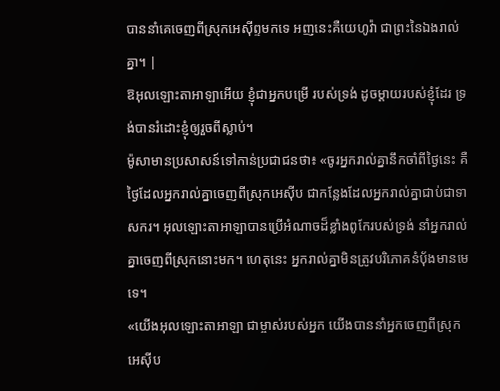បាននាំគេចេញពីស្រុកអេស៊ីព្ទមកទេ អញនេះគឺយេហូវ៉ា ជាព្រះនៃឯងរាល់គ្នា។ |
ឱអុលឡោះតាអាឡាអើយ ខ្ញុំជាអ្នកបម្រើ របស់ទ្រង់ ដូចម្ដាយរបស់ខ្ញុំដែរ ទ្រង់បានរំដោះខ្ញុំឲ្យរួចពីស្លាប់។
ម៉ូសាមានប្រសាសន៍ទៅកាន់ប្រជាជនថា៖ «ចូរអ្នករាល់គ្នានឹកចាំពីថ្ងៃនេះ គឺថ្ងៃដែលអ្នករាល់គ្នាចេញពីស្រុកអេស៊ីប ជាកន្លែងដែលអ្នករាល់គ្នាជាប់ជាទាសករ។ អុលឡោះតាអាឡាបានប្រើអំណាចដ៏ខ្លាំងពូកែរបស់ទ្រង់ នាំអ្នករាល់គ្នាចេញពីស្រុកនោះមក។ ហេតុនេះ អ្នករាល់គ្នាមិនត្រូវបរិភោគនំបុ័ងមានមេទេ។
«យើងអុលឡោះតាអាឡា ជាម្ចាស់របស់អ្នក យើងបាននាំអ្នកចេញពីស្រុកអេស៊ីប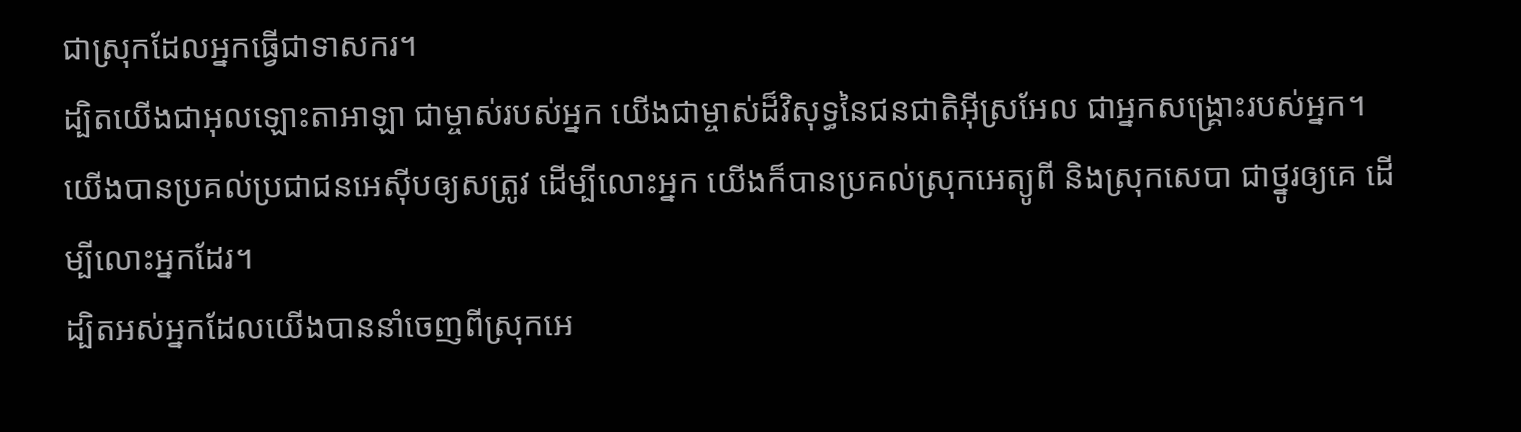ជាស្រុកដែលអ្នកធ្វើជាទាសករ។
ដ្បិតយើងជាអុលឡោះតាអាឡា ជាម្ចាស់របស់អ្នក យើងជាម្ចាស់ដ៏វិសុទ្ធនៃជនជាតិអ៊ីស្រអែល ជាអ្នកសង្គ្រោះរបស់អ្នក។ យើងបានប្រគល់ប្រជាជនអេស៊ីបឲ្យសត្រូវ ដើម្បីលោះអ្នក យើងក៏បានប្រគល់ស្រុកអេត្យូពី និងស្រុកសេបា ជាថ្នូរឲ្យគេ ដើម្បីលោះអ្នកដែរ។
ដ្បិតអស់អ្នកដែលយើងបាននាំចេញពីស្រុកអេ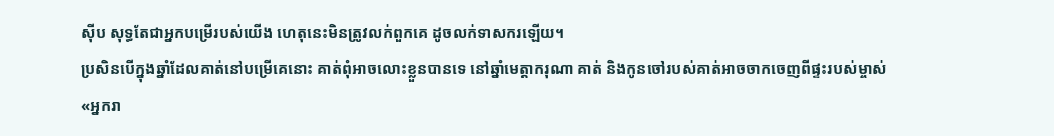ស៊ីប សុទ្ធតែជាអ្នកបម្រើរបស់យើង ហេតុនេះមិនត្រូវលក់ពួកគេ ដូចលក់ទាសករឡើយ។
ប្រសិនបើក្នុងឆ្នាំដែលគាត់នៅបម្រើគេនោះ គាត់ពុំអាចលោះខ្លួនបានទេ នៅឆ្នាំមេត្តាករុណា គាត់ និងកូនចៅរបស់គាត់អាចចាកចេញពីផ្ទះរបស់ម្ចាស់
«អ្នករា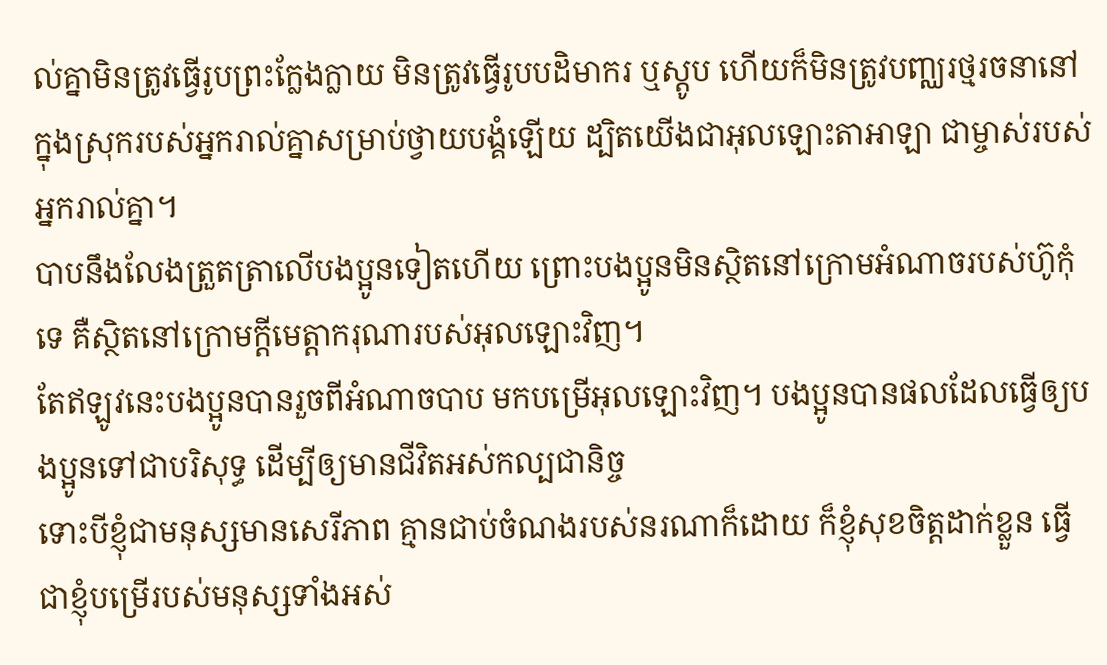ល់គ្នាមិនត្រូវធ្វើរូបព្រះក្លែងក្លាយ មិនត្រូវធ្វើរូបបដិមាករ ឬស្តូប ហើយក៏មិនត្រូវបញ្ឈរថ្មរចនានៅក្នុងស្រុករបស់អ្នករាល់គ្នាសម្រាប់ថ្វាយបង្គំឡើយ ដ្បិតយើងជាអុលឡោះតាអាឡា ជាម្ចាស់របស់អ្នករាល់គ្នា។
បាបនឹងលែងត្រួតត្រាលើបងប្អូនទៀតហើយ ព្រោះបងប្អូនមិនស្ថិតនៅក្រោមអំណាចរបស់ហ៊ូកុំទេ គឺស្ថិតនៅក្រោមក្តីមេត្តាករុណារបស់អុលឡោះវិញ។
តែឥឡូវនេះបងប្អូនបានរួចពីអំណាចបាប មកបម្រើអុលឡោះវិញ។ បងប្អូនបានផលដែលធ្វើឲ្យបងប្អូនទៅជាបរិសុទ្ធ ដើម្បីឲ្យមានជីវិតអស់កល្បជានិច្ច
ទោះបីខ្ញុំជាមនុស្សមានសេរីភាព គ្មានជាប់ចំណងរបស់នរណាក៏ដោយ ក៏ខ្ញុំសុខចិត្ដដាក់ខ្លួន ធ្វើជាខ្ញុំបម្រើរបស់មនុស្សទាំងអស់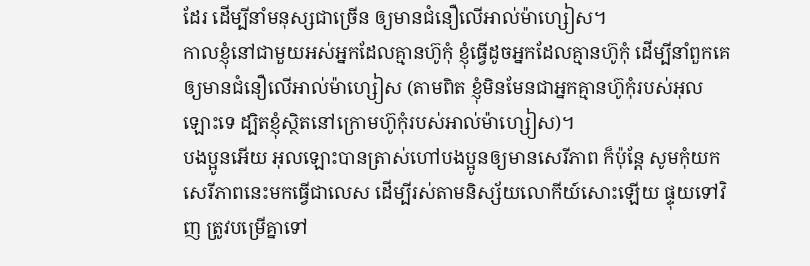ដែរ ដើម្បីនាំមនុស្សជាច្រើន ឲ្យមានជំនឿលើអាល់ម៉ាហ្សៀស។
កាលខ្ញុំនៅជាមួយអស់អ្នកដែលគ្មានហ៊ូកុំ ខ្ញុំធ្វើដូចអ្នកដែលគ្មានហ៊ូកុំ ដើម្បីនាំពួកគេឲ្យមានជំនឿលើអាល់ម៉ាហ្សៀស (តាមពិត ខ្ញុំមិនមែនជាអ្នកគ្មានហ៊ូកុំរបស់អុលឡោះទេ ដ្បិតខ្ញុំស្ថិតនៅក្រោមហ៊ូកុំរបស់អាល់ម៉ាហ្សៀស)។
បងប្អូនអើយ អុលឡោះបានត្រាស់ហៅបងប្អូនឲ្យមានសេរីភាព ក៏ប៉ុន្ដែ សូមកុំយកសេរីភាពនេះមកធ្វើជាលេស ដើម្បីរស់តាមនិស្ស័យលោកីយ៍សោះឡើយ ផ្ទុយទៅវិញ ត្រូវបម្រើគ្នាទៅ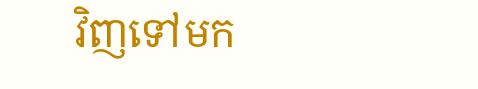វិញទៅមក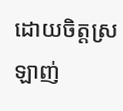ដោយចិត្ដស្រឡាញ់